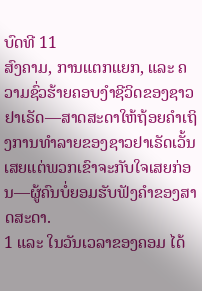ບົດທີ 11
ສົງຄາມ, ການແຕກແຍກ, ແລະ ຄວາມຊົ່ວຮ້າຍຄອບງຳຊີວິດຂອງຊາວຢາເຣັດ—ສາດສະດາໃຫ້ຖ້ອຍຄຳເຖິງການທຳລາຍຂອງຊາວຢາເຣັດເວັ້ນເສຍແຕ່ພວກເຂົາຈະກັບໃຈເສຍກ່ອນ—ຜູ້ຄົນບໍ່ຍອມຮັບຟັງຄຳຂອງສາດສະດາ.
1 ແລະ ໃນວັນເວລາຂອງຄອມ ໄດ້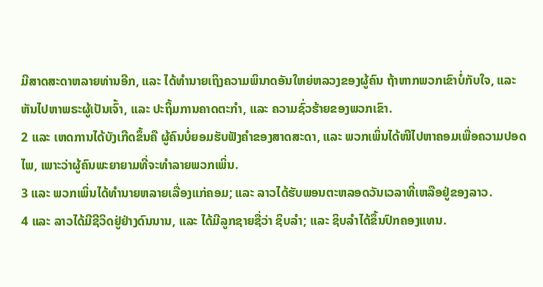ມີສາດສະດາຫລາຍທ່ານອີກ, ແລະ ໄດ້ທຳນາຍເຖິງຄວາມພິນາດອັນໃຫຍ່ຫລວງຂອງຜູ້ຄົນ ຖ້າຫາກພວກເຂົາບໍ່ກັບໃຈ, ແລະ ຫັນໄປຫາພຣະຜູ້ເປັນເຈົ້າ, ແລະ ປະຖິ້ມການຄາດຕະກຳ, ແລະ ຄວາມຊົ່ວຮ້າຍຂອງພວກເຂົາ.
2 ແລະ ເຫດການໄດ້ບັງເກີດຂຶ້ນຄື ຜູ້ຄົນບໍ່ຍອມຮັບຟັງຄຳຂອງສາດສະດາ, ແລະ ພວກເພິ່ນໄດ້ໜີໄປຫາຄອມເພື່ອຄວາມປອດໄພ, ເພາະວ່າຜູ້ຄົນພະຍາຍາມທີ່ຈະທຳລາຍພວກເພິ່ນ.
3 ແລະ ພວກເພິ່ນໄດ້ທຳນາຍຫລາຍເລື່ອງແກ່ຄອມ; ແລະ ລາວໄດ້ຮັບພອນຕະຫລອດວັນເວລາທີ່ເຫລືອຢູ່ຂອງລາວ.
4 ແລະ ລາວໄດ້ມີຊີວິດຢູ່ຢ່າງດົນນານ, ແລະ ໄດ້ມີລູກຊາຍຊື່ວ່າ ຊິບລຳ; ແລະ ຊິບລຳໄດ້ຂຶ້ນປົກຄອງແທນ.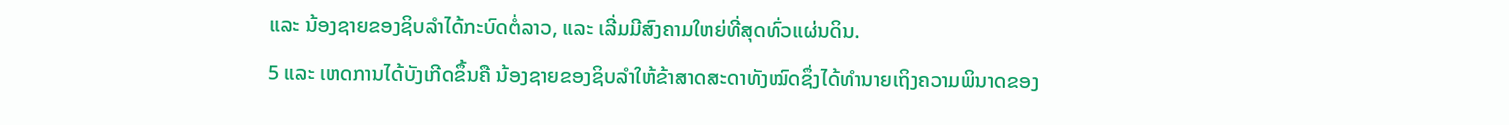ແລະ ນ້ອງຊາຍຂອງຊິບລຳໄດ້ກະບົດຕໍ່ລາວ, ແລະ ເລີ່ມມີສົງຄາມໃຫຍ່ທີ່ສຸດທົ່ວແຜ່ນດິນ.
5 ແລະ ເຫດການໄດ້ບັງເກີດຂຶ້ນຄື ນ້ອງຊາຍຂອງຊິບລຳໃຫ້ຂ້າສາດສະດາທັງໝົດຊຶ່ງໄດ້ທຳນາຍເຖິງຄວາມພິນາດຂອງ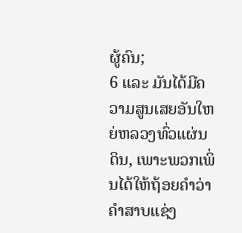ຜູ້ຄົນ;
6 ແລະ ມັນໄດ້ມີຄວາມສູນເສຍອັນໃຫຍ່ຫລວງທົ່ວແຜ່ນດິນ, ເພາະພວກເພິ່ນໄດ້ໃຫ້ຖ້ອຍຄຳວ່າ ຄຳສາບແຊ່ງ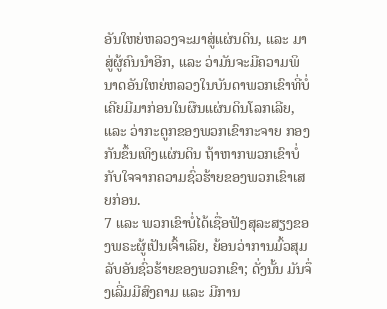ອັນໃຫຍ່ຫລວງຈະມາສູ່ແຜ່ນດິນ, ແລະ ມາສູ່ຜູ້ຄົນນຳອີກ, ແລະ ວ່າມັນຈະມີຄວາມພິນາດອັນໃຫຍ່ຫລວງໃນບັນດາພວກເຂົາທີ່ບໍ່ເຄີຍມີມາກ່ອນໃນຜືນແຜ່ນດິນໂລກເລີຍ, ແລະ ວ່າກະດູກຂອງພວກເຂົາກະຈາຍ ກອງກັນຂຶ້ນເທິງແຜ່ນດິນ ຖ້າຫາກພວກເຂົາບໍ່ກັບໃຈຈາກຄວາມຊົ່ວຮ້າຍຂອງພວກເຂົາເສຍກ່ອນ.
7 ແລະ ພວກເຂົາບໍ່ໄດ້ເຊື່ອຟັງສຸລະສຽງຂອງພຣະຜູ້ເປັນເຈົ້າເລີຍ, ຍ້ອນວ່າການມົ້ວສຸມລັບອັນຊົ່ວຮ້າຍຂອງພວກເຂົາ; ດັ່ງນັ້ນ ມັນຈຶ່ງເລີ່ມມີສົງຄາມ ແລະ ມີການ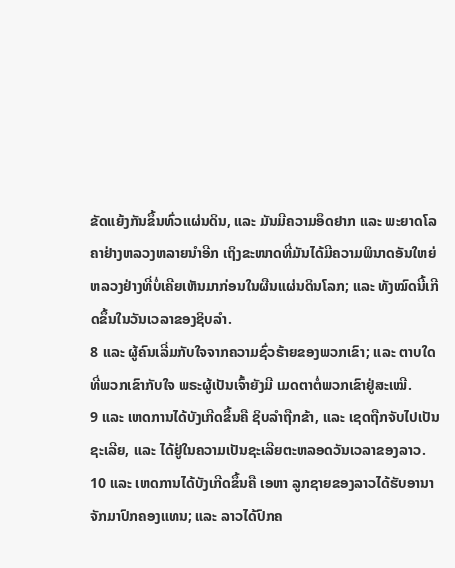ຂັດແຍ້ງກັນຂຶ້ນທົ່ວແຜ່ນດິນ, ແລະ ມັນມີຄວາມອຶດຢາກ ແລະ ພະຍາດໂລຄາຢ່າງຫລວງຫລາຍນຳອີກ ເຖິງຂະໜາດທີ່ມັນໄດ້ມີຄວາມພິນາດອັນໃຫຍ່ຫລວງຢ່າງທີ່ບໍ່ເຄີຍເຫັນມາກ່ອນໃນຜືນແຜ່ນດິນໂລກ; ແລະ ທັງໝົດນີ້ເກີດຂຶ້ນໃນວັນເວລາຂອງຊິບລຳ.
8 ແລະ ຜູ້ຄົນເລີ່ມກັບໃຈຈາກຄວາມຊົ່ວຮ້າຍຂອງພວກເຂົາ; ແລະ ຕາບໃດທີ່ພວກເຂົາກັບໃຈ ພຣະຜູ້ເປັນເຈົ້າຍັງມີ ເມດຕາຕໍ່ພວກເຂົາຢູ່ສະເໝີ.
9 ແລະ ເຫດການໄດ້ບັງເກີດຂຶ້ນຄື ຊິບລຳຖືກຂ້າ, ແລະ ເຊດຖືກຈັບໄປເປັນຊະເລີຍ, ແລະ ໄດ້ຢູ່ໃນຄວາມເປັນຊະເລີຍຕະຫລອດວັນເວລາຂອງລາວ.
10 ແລະ ເຫດການໄດ້ບັງເກີດຂຶ້ນຄື ເອຫາ ລູກຊາຍຂອງລາວໄດ້ຮັບອານາຈັກມາປົກຄອງແທນ; ແລະ ລາວໄດ້ປົກຄ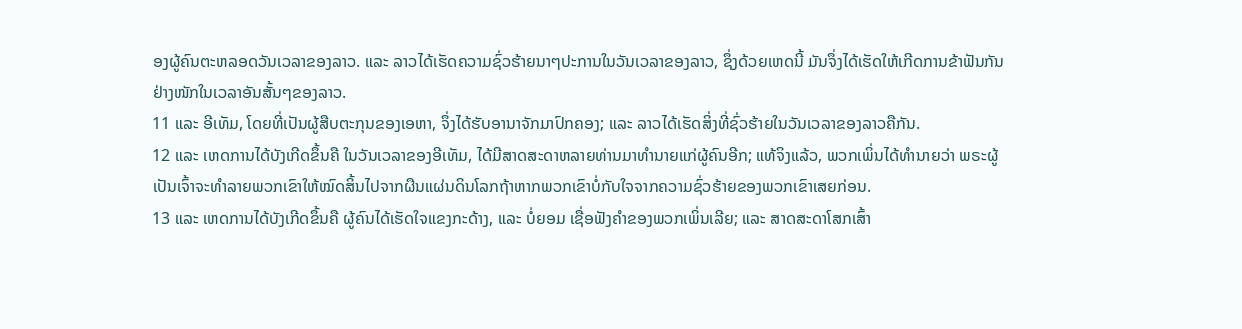ອງຜູ້ຄົນຕະຫລອດວັນເວລາຂອງລາວ. ແລະ ລາວໄດ້ເຮັດຄວາມຊົ່ວຮ້າຍນາໆປະການໃນວັນເວລາຂອງລາວ, ຊຶ່ງດ້ວຍເຫດນີ້ ມັນຈຶ່ງໄດ້ເຮັດໃຫ້ເກີດການຂ້າຟັນກັນຢ່າງໜັກໃນເວລາອັນສັ້ນໆຂອງລາວ.
11 ແລະ ອີເທັມ, ໂດຍທີ່ເປັນຜູ້ສືບຕະກຸນຂອງເອຫາ, ຈຶ່ງໄດ້ຮັບອານາຈັກມາປົກຄອງ; ແລະ ລາວໄດ້ເຮັດສິ່ງທີ່ຊົ່ວຮ້າຍໃນວັນເວລາຂອງລາວຄືກັນ.
12 ແລະ ເຫດການໄດ້ບັງເກີດຂຶ້ນຄື ໃນວັນເວລາຂອງອີເທັມ, ໄດ້ມີສາດສະດາຫລາຍທ່ານມາທຳນາຍແກ່ຜູ້ຄົນອີກ; ແທ້ຈິງແລ້ວ, ພວກເພິ່ນໄດ້ທຳນາຍວ່າ ພຣະຜູ້ເປັນເຈົ້າຈະທຳລາຍພວກເຂົາໃຫ້ໝົດສິ້ນໄປຈາກຜືນແຜ່ນດິນໂລກຖ້າຫາກພວກເຂົາບໍ່ກັບໃຈຈາກຄວາມຊົ່ວຮ້າຍຂອງພວກເຂົາເສຍກ່ອນ.
13 ແລະ ເຫດການໄດ້ບັງເກີດຂຶ້ນຄື ຜູ້ຄົນໄດ້ເຮັດໃຈແຂງກະດ້າງ, ແລະ ບໍ່ຍອມ ເຊື່ອຟັງຄຳຂອງພວກເພິ່ນເລີຍ; ແລະ ສາດສະດາໂສກເສົ້າ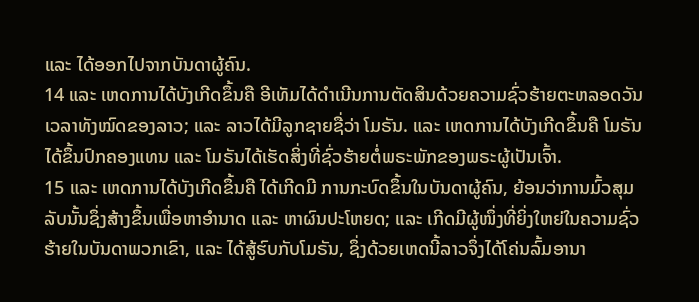ແລະ ໄດ້ອອກໄປຈາກບັນດາຜູ້ຄົນ.
14 ແລະ ເຫດການໄດ້ບັງເກີດຂຶ້ນຄື ອີເທັມໄດ້ດຳເນີນການຕັດສິນດ້ວຍຄວາມຊົ່ວຮ້າຍຕະຫລອດວັນເວລາທັງໝົດຂອງລາວ; ແລະ ລາວໄດ້ມີລູກຊາຍຊື່ວ່າ ໂມຣັນ. ແລະ ເຫດການໄດ້ບັງເກີດຂຶ້ນຄື ໂມຣັນໄດ້ຂຶ້ນປົກຄອງແທນ ແລະ ໂມຣັນໄດ້ເຮັດສິ່ງທີ່ຊົ່ວຮ້າຍຕໍ່ພຣະພັກຂອງພຣະຜູ້ເປັນເຈົ້າ.
15 ແລະ ເຫດການໄດ້ບັງເກີດຂຶ້ນຄື ໄດ້ເກີດມີ ການກະບົດຂຶ້ນໃນບັນດາຜູ້ຄົນ, ຍ້ອນວ່າການມົ້ວສຸມລັບນັ້ນຊຶ່ງສ້າງຂຶ້ນເພື່ອຫາອຳນາດ ແລະ ຫາຜົນປະໂຫຍດ; ແລະ ເກີດມີຜູ້ໜຶ່ງທີ່ຍິ່ງໃຫຍ່ໃນຄວາມຊົ່ວຮ້າຍໃນບັນດາພວກເຂົາ, ແລະ ໄດ້ສູ້ຮົບກັບໂມຣັນ, ຊຶ່ງດ້ວຍເຫດນີ້ລາວຈຶ່ງໄດ້ໂຄ່ນລົ້ມອານາ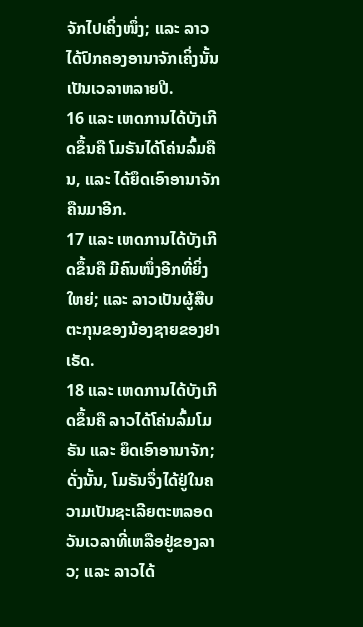ຈັກໄປເຄິ່ງໜຶ່ງ; ແລະ ລາວໄດ້ປົກຄອງອານາຈັກເຄິ່ງນັ້ນເປັນເວລາຫລາຍປີ.
16 ແລະ ເຫດການໄດ້ບັງເກີດຂຶ້ນຄື ໂມຣັນໄດ້ໂຄ່ນລົ້ມຄືນ, ແລະ ໄດ້ຍຶດເອົາອານາຈັກຄືນມາອີກ.
17 ແລະ ເຫດການໄດ້ບັງເກີດຂຶ້ນຄື ມີຄົນໜຶ່ງອີກທີ່ຍິ່ງໃຫຍ່; ແລະ ລາວເປັນຜູ້ສືບຕະກຸນຂອງນ້ອງຊາຍຂອງຢາເຣັດ.
18 ແລະ ເຫດການໄດ້ບັງເກີດຂຶ້ນຄື ລາວໄດ້ໂຄ່ນລົ້ມໂມຣັນ ແລະ ຍຶດເອົາອານາຈັກ; ດັ່ງນັ້ນ, ໂມຣັນຈຶ່ງໄດ້ຢູ່ໃນຄວາມເປັນຊະເລີຍຕະຫລອດວັນເວລາທີ່ເຫລືອຢູ່ຂອງລາວ; ແລະ ລາວໄດ້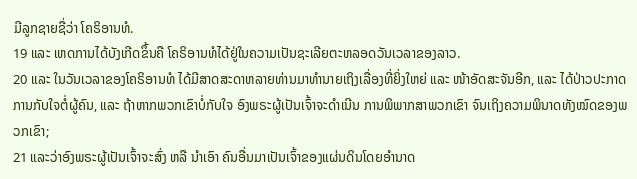ມີລູກຊາຍຊື່ວ່າ ໂຄຣິອານທໍ.
19 ແລະ ເຫດການໄດ້ບັງເກີດຂຶ້ນຄື ໂຄຣິອານທໍໄດ້ຢູ່ໃນຄວາມເປັນຊະເລີຍຕະຫລອດວັນເວລາຂອງລາວ.
20 ແລະ ໃນວັນເວລາຂອງໂຄຣິອານທໍ ໄດ້ມີສາດສະດາຫລາຍທ່ານມາທຳນາຍເຖິງເລື່ອງທີ່ຍິ່ງໃຫຍ່ ແລະ ໜ້າອັດສະຈັນອີກ, ແລະ ໄດ້ປ່າວປະກາດການກັບໃຈຕໍ່ຜູ້ຄົນ, ແລະ ຖ້າຫາກພວກເຂົາບໍ່ກັບໃຈ ອົງພຣະຜູ້ເປັນເຈົ້າຈະດຳເນີນ ການພິພາກສາພວກເຂົາ ຈົນເຖິງຄວາມພິນາດທັງໝົດຂອງພວກເຂົາ;
21 ແລະວ່າອົງພຣະຜູ້ເປັນເຈົ້າຈະສົ່ງ ຫລື ນຳເອົາ ຄົນອື່ນມາເປັນເຈົ້າຂອງແຜ່ນດິນໂດຍອຳນາດ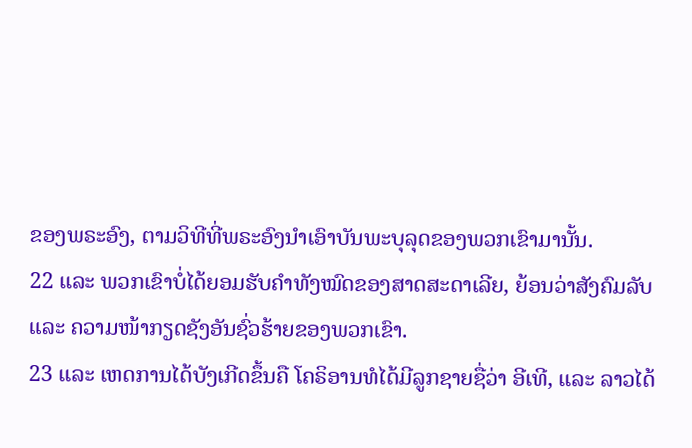ຂອງພຣະອົງ, ຕາມວິທີທີ່ພຣະອົງນຳເອົາບັນພະບຸລຸດຂອງພວກເຂົາມານັ້ນ.
22 ແລະ ພວກເຂົາບໍ່ໄດ້ຍອມຮັບຄຳທັງໝົດຂອງສາດສະດາເລີຍ, ຍ້ອນວ່າສັງຄົມລັບ ແລະ ຄວາມໜ້າກຽດຊັງອັນຊົ່ວຮ້າຍຂອງພວກເຂົາ.
23 ແລະ ເຫດການໄດ້ບັງເກີດຂຶ້ນຄື ໂຄຣິອານທໍໄດ້ມີລູກຊາຍຊື່ວ່າ ອີເທີ, ແລະ ລາວໄດ້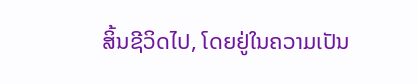ສິ້ນຊີວິດໄປ, ໂດຍຢູ່ໃນຄວາມເປັນ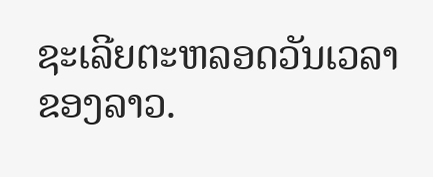ຊະເລີຍຕະຫລອດວັນເວລາຂອງລາວ.